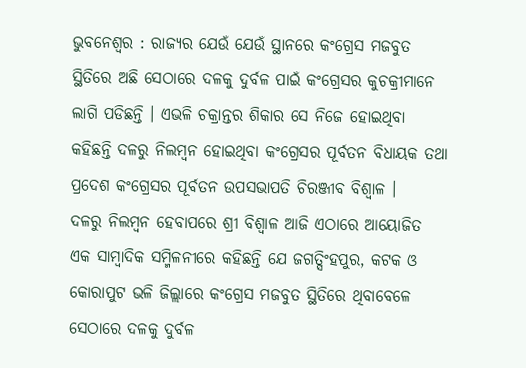ଭୁବନେଶ୍ୱର : ରାଜ୍ୟର ଯେଉଁ ଯେଉଁ ସ୍ଥାନରେ କଂଗ୍ରେସ ମଜବୁତ ସ୍ଥିତିରେ ଅଛି ସେଠାରେ ଦଳକୁ ଦୁର୍ବଳ ପାଇଁ କଂଗ୍ରେସର କୁଚକ୍ରୀମାନେ ଲାଗି ପଡିଛନ୍ତି । ଏଭଳି ଚକ୍ରାନ୍ତର ଶିକାର ସେ ନିଜେ ହୋଇଥିବା କହିଛନ୍ତି ଦଳରୁ ନିଲମ୍ବନ ହୋଇଥିବା କଂଗ୍ରେସର ପୂର୍ବତନ ବିଧାୟକ ତଥା ପ୍ରଦେଶ କଂଗ୍ରେସର ପୂର୍ବତନ ଉପସଭାପତି ଚିରଞ୍ଜୀବ ବିଶ୍ୱାଳ ।
ଦଳରୁ ନିଲମ୍ବନ ହେବାପରେ ଶ୍ରୀ ବିଶ୍ୱାଳ ଆଜି ଏଠାରେ ଆୟୋଜିତ ଏକ ସାମ୍ବାଦିକ ସମ୍ମିଳନୀରେ କହିଛନ୍ତି ଯେ ଜଗତ୍ସିଂହପୁର, କଟକ ଓ କୋରାପୁଟ ଭଳି ଜିଲ୍ଲାରେ କଂଗ୍ରେସ ମଜବୁତ ସ୍ଥିତିରେ ଥିବାବେଳେ ସେଠାରେ ଦଳକୁ ଦୁର୍ବଳ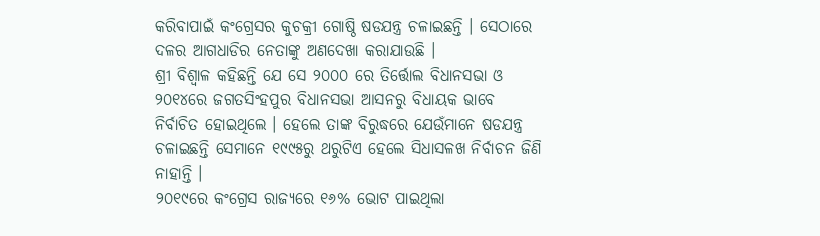କରିବାପାଇଁ କଂଗ୍ରେସର କୁଚକ୍ରୀ ଗୋଷ୍ଠି ଷଡଯନ୍ତ୍ର ଚଳାଇଛନ୍ତି । ସେଠାରେ ଦଳର ଆଗଧାଡିର ନେତାଙ୍କୁ ଅଣଦେଖା କରାଯାଉଛି ।
ଶ୍ରୀ ବିଶ୍ୱାଳ କହିଛନ୍ତି ଯେ ସେ ୨୦୦୦ ରେ ତିର୍ତ୍ତୋଲ ବିଧାନସଭା ଓ ୨୦୧୪ରେ ଜଗତସିଂହପୁର ବିଧାନସଭା ଆସନରୁ ବିଧାୟକ ଭାବେ ନିର୍ବାଚିତ ହୋଇଥିଲେ । ହେଲେ ତାଙ୍କ ବିରୁଦ୍ଧରେ ଯେଉଁମାନେ ଷଡଯନ୍ତ୍ର ଚଳାଇଛନ୍ତି ସେମାନେ ୧୯୯୫ରୁ ଥରୁଟିଏ ହେଲେ ସିଧାସଳଖ ନିର୍ବାଚନ ଜିଣି ନାହାନ୍ତି ।
୨୦୧୯ରେ କଂଗ୍ରେସ ରାଜ୍ୟରେ ୧୬% ଭୋଟ ପାଇଥିଲା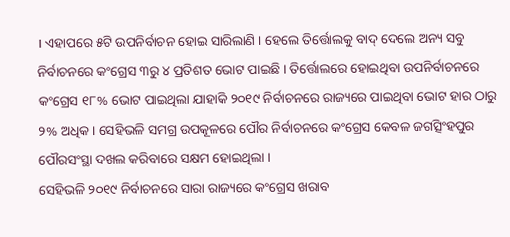। ଏହାପରେ ୫ଟି ଉପନିର୍ବାଚନ ହୋଇ ସାରିଲାଣି । ହେଲେ ତିର୍ତ୍ତୋଲକୁ ବାଦ୍ ଦେଲେ ଅନ୍ୟ ସବୁ ନିର୍ବାଚନରେ କଂଗ୍ରେସ ୩ରୁ ୪ ପ୍ରତିଶତ ଭୋଟ ପାଇଛି । ତିର୍ତ୍ତୋଲରେ ହୋଇଥିବା ଉପନିର୍ବାଚନରେ କଂଗ୍ରେସ ୧୮% ଭୋଟ ପାଇଥିଲା ଯାହାକି ୨୦୧୯ ନିର୍ବାଚନରେ ରାଜ୍ୟରେ ପାଇଥିବା ଭୋଟ ହାର ଠାରୁ ୨% ଅଧିକ । ସେହିଭଳି ସମଗ୍ର ଉପକୂଳରେ ପୌର ନିର୍ବାଚନରେ କଂଗ୍ରେସ କେବଳ ଜଗତ୍ସିଂହପୁର ପୌରସଂସ୍ଥା ଦଖଲ କରିବାରେ ସକ୍ଷମ ହୋଇଥିଲା ।
ସେହିଭଳି ୨୦୧୯ ନିର୍ବାଚନରେ ସାରା ରାଜ୍ୟରେ କଂଗ୍ରେସ ଖରାବ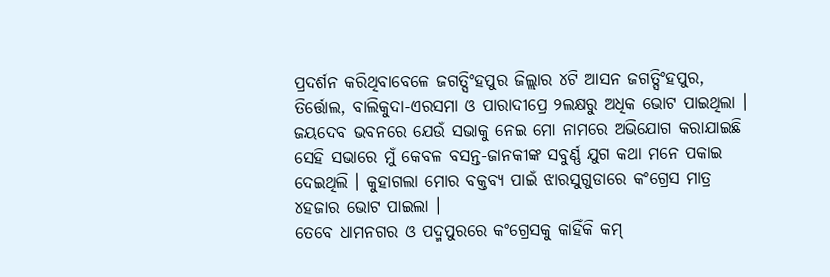ପ୍ରଦର୍ଶନ କରିଥିବାବେଳେ ଜଗତ୍ସିଂହପୁର ଜିଲ୍ଲାର ୪ଟି ଆସନ ଜଗତ୍ସିଂହପୁର, ତିର୍ତ୍ତୋଲ, ବାଲିକୁଦା-ଏରସମା ଓ ପାରାଦୀପ୍ରେ ୨ଲକ୍ଷରୁ ଅଧିକ ଭୋଟ ପାଇଥିଲା ।
ଜୟଦେବ ଭବନରେ ଯେଉଁ ସଭାକୁ ନେଇ ମୋ ନାମରେ ଅଭିଯୋଗ କରାଯାଇଛି ସେହି ସଭାରେ ମୁଁ କେବଳ ବସନ୍ତ-ଜାନକୀଙ୍କ ସବୁର୍ଣ୍ଣ ଯୁଗ କଥା ମନେ ପକାଇ ଦେଇଥିଲି । କୁହାଗଲା ମୋର ବକ୍ତବ୍ୟ ପାଇଁ ଝାରସୁଗୁଡାରେ କଂଗ୍ରେସ ମାତ୍ର ୪ହଜାର ଭୋଟ ପାଇଲା ।
ତେବେ ଧାମନଗର ଓ ପଦ୍ମପୁରରେ କଂଗ୍ରେସକୁ କାହିଁକି କମ୍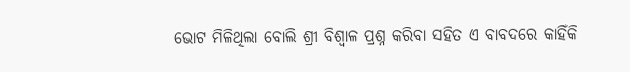ଭୋଟ ମିଳିଥିଲା ବୋଲି ଶ୍ରୀ ବିଶ୍ୱାଳ ପ୍ରଶ୍ନ କରିବା ସହିତ ଏ ବାବଦରେ କାହିଁକି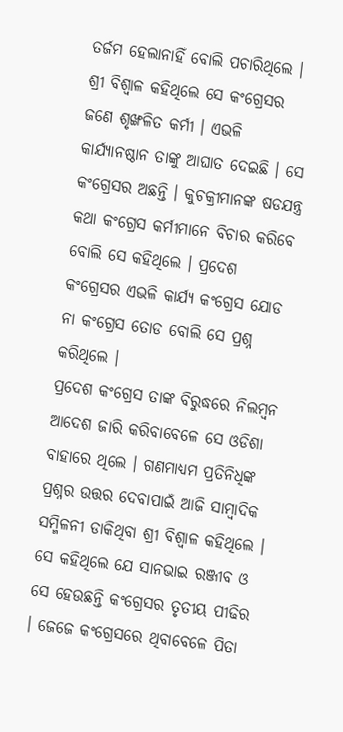ତର୍ଜମ ହେଲାନାହିଁ ବୋଲି ପଚାରିଥିଲେ ।
ଶ୍ରୀ ବିଶ୍ୱାଳ କହିଥିଲେ ସେ କଂଗ୍ରେସର ଜଣେ ଶୃଙ୍ଖଳିତ କର୍ମୀ । ଏଭଳି କାର୍ଯ୍ୟାନଷ୍ଠାନ ତାଙ୍କୁ ଆଘାତ ଦେଇଛି । ସେ କଂଗ୍ରେସର ଅଛନ୍ତି । କୁଚକ୍ରୀମାନଙ୍କ ଷଡଯନ୍ତ୍ର କଥା କଂଗ୍ରେସ କର୍ମୀମାନେ ବିଚାର କରିବେ ବୋଲି ସେ କହିଥିଲେ । ପ୍ରଦେଶ କଂଗ୍ରେସର ଏଭଳି କାର୍ଯ୍ୟ କଂଗ୍ରେସ ଯୋଡ ନା କଂଗ୍ରେସ ତୋଡ ବୋଲି ସେ ପ୍ରଶ୍ନ କରିଥିଲେ ।
ପ୍ରଦେଶ କଂଗ୍ରେସ ତାଙ୍କ ବିରୁଦ୍ଧରେ ନିଲମ୍ବନ ଆଦେଶ ଜାରି କରିବାବେଳେ ସେ ଓଡିଶା ବାହାରେ ଥିଲେ । ଗଣମାଧ୍ୟମ ପ୍ରତିନିଧିଙ୍କ ପ୍ରଶ୍ନର ଉତ୍ତର ଦେବାପାଇଁ ଆଜି ସାମ୍ବାଦିକ ସମ୍ମିଳନୀ ଡାକିଥିବା ଶ୍ରୀ ବିଶ୍ୱାଳ କହିଥିଲେ । ସେ କହିଥିଲେ ଯେ ସାନଭାଇ ରଞ୍ଜୀବ ଓ ସେ ହେଉଛନ୍ତି କଂଗ୍ରେସର ତୃତୀୟ ପୀଢିର । ଜେଜେ କଂଗ୍ରେସରେ ଥିବାବେଳେ ପିତା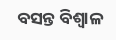ବସନ୍ତ ବିଶ୍ୱାଳ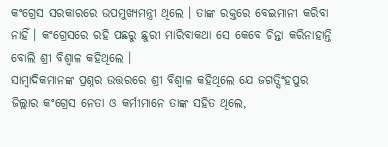କଂଗ୍ରେସ ସରକାରରେ ଉପମୁଖ୍ୟମନ୍ତ୍ରୀ ଥିଲେ । ତାଙ୍କ ରକ୍ତରେ ବେଇମାନୀ କରିବା ନାହିଁ । କଂଗ୍ରେସରେ ରହି ପଛରୁ ଛୁରୀ ମାରିବାକଥା ସେ କେବେ ଚିନ୍ତା କରିନାହାନ୍ତି ବୋଲି ଶ୍ରୀ ବିଶ୍ୱାଳ କହିଥିଲେ ।
ସାମ୍ବାଦିକମାନଙ୍କ ପ୍ରଶ୍ନର ଉତ୍ତରରେ ଶ୍ରୀ ବିଶ୍ୱାଳ କହିଥିଲେ ଯେ ଜଗତ୍ସିଂହପୁର ଜିଲ୍ଲାର କଂଗ୍ରେସ ନେତା ଓ କର୍ମୀମାନେ ତାଙ୍କ ସହିତ ଥିଲେ,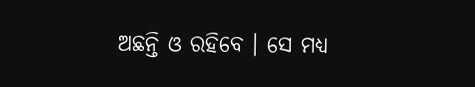ଅଛନ୍ତି ଓ ରହିବେ । ସେ ମଧ୍ୟ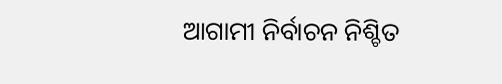ଆଗାମୀ ନିର୍ବାଚନ ନିଶ୍ଚିତ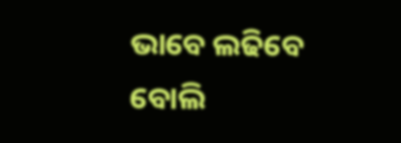ଭାବେ ଲଢିବେ ବୋଲି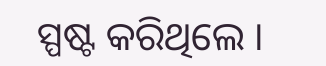ସ୍ପଷ୍ଟ କରିଥିଲେ ।